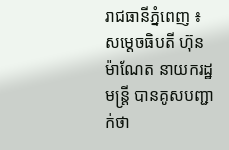រាជធានីភ្នំពេញ ៖ សម្តេចធិបតី ហ៊ុន ម៉ាណែត នាយករដ្ឋមន្ត្រី បានគូសបញ្ជាក់ថា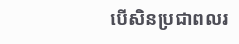បើសិនប្រជាពលរ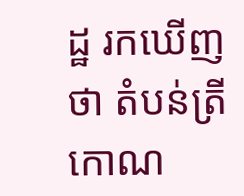ដ្ឋ រកឃើញថា តំបន់ត្រីកោណ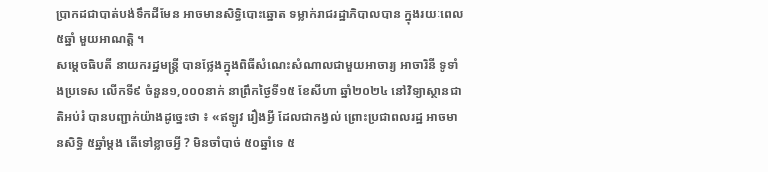ប្រាកដជាបាត់បង់ទឹកដីមែន អាចមានសិទ្ធិបោះឆ្នោត ទម្លាក់រាជរដ្ឋាភិបាលបាន ក្នុងរយៈពេល៥ឆ្នាំ មួយអាណត្តិ ។
សម្តេចធិបតី នាយករដ្ឋមន្ត្រី បានថ្លែងក្នុងពិធីសំណេះសំណាលជាមួយអាចារ្យ អាចារិនី ទូទាំងប្រទេស លើកទី៩ ចំនួន១,០០០នាក់ នាព្រឹកថ្ងៃទី១៥ ខែសីហា ឆ្នាំ២០២៤ នៅវិទ្យាស្ថានជាតិអប់រំ បានបញ្ជាក់យ៉ាងដូច្នេះថា ៖ «ឥឡូវ រឿងអ្វី ដែលជាកង្វល់ ព្រោះប្រជាពលរដ្ឋ អាចមានសិទ្ធិ ៥ឆ្នាំម្តង តើទៅខ្លាចអ្វី ? មិនចាំបាច់ ៥០ឆ្នាំទេ ៥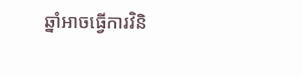ឆ្នាំអាចធ្វើការវិនិ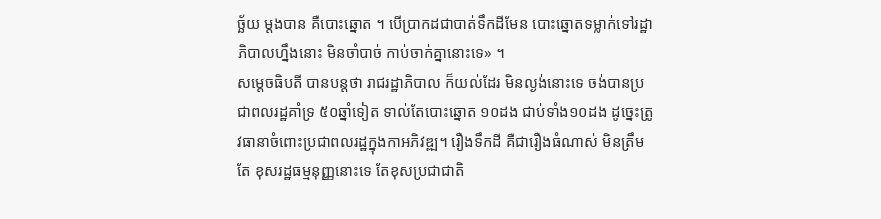ច្ឆ័យ ម្តងបាន គឺបោះឆ្នោត ។ បើប្រាកដជាបាត់ទឹកដីមែន បោះឆ្នោតទម្លាក់ទៅរដ្ឋាភិបាលហ្នឹងនោះ មិនចាំបាច់ កាប់ចាក់គ្នានោះទេ» ។
សម្តេចធិបតី បានបន្តថា រាជរដ្ឋាភិបាល ក៏យល់ដែរ មិនល្ងង់នោះទេ ចង់បានប្រជាពលរដ្ឋគាំទ្រ ៥០ឆ្នាំទៀត ទាល់តែបោះឆ្នោត ១០ដង ជាប់ទាំង១០ដង ដូច្នេះត្រូវធានាចំពោះប្រជាពលរដ្ឋក្នុងកាអភិវឌ្ឍ។ រឿងទឹកដី គឺជារឿងធំណាស់ មិនត្រឹមតែ ខុសរដ្ឋធម្មនុញ្ញនោះទេ តែខុសប្រជាជាតិ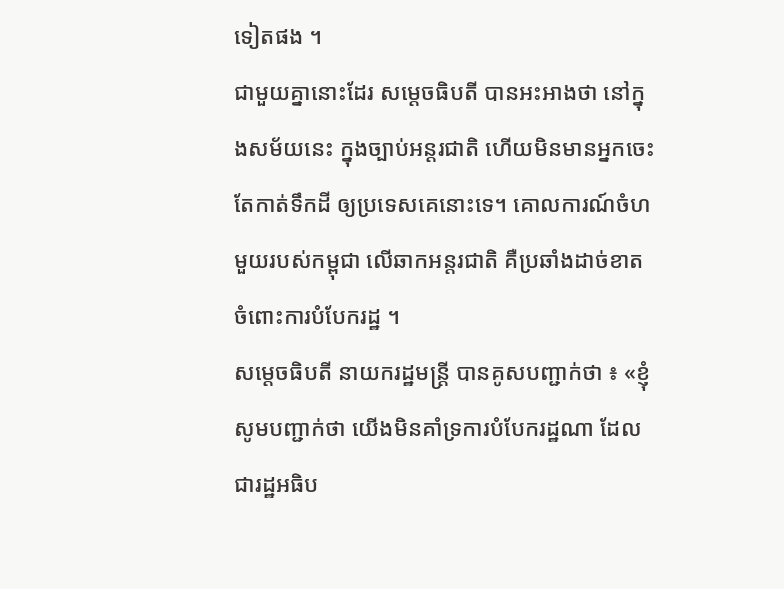ទៀតផង ។
ជាមួយគ្នានោះដែរ សម្តេចធិបតី បានអះអាងថា នៅក្នុងសម័យនេះ ក្នុងច្បាប់អន្តរជាតិ ហើយមិនមានអ្នកចេះតែកាត់ទឹកដី ឲ្យប្រទេសគេនោះទេ។ គោលការណ៍ចំហមួយរបស់កម្ពុជា លើឆាកអន្តរជាតិ គឺប្រឆាំងដាច់ខាត ចំពោះការបំបែករដ្ឋ ។
សម្តេចធិបតី នាយករដ្ឋមន្ត្រី បានគូសបញ្ជាក់ថា ៖ «ខ្ញុំសូមបញ្ជាក់ថា យើងមិនគាំទ្រការបំបែករដ្ឋណា ដែលជារដ្ឋអធិប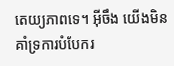តេយ្យភាពទេ។ អ៊ីចឹង យើងមិនគាំទ្រការបំបែករ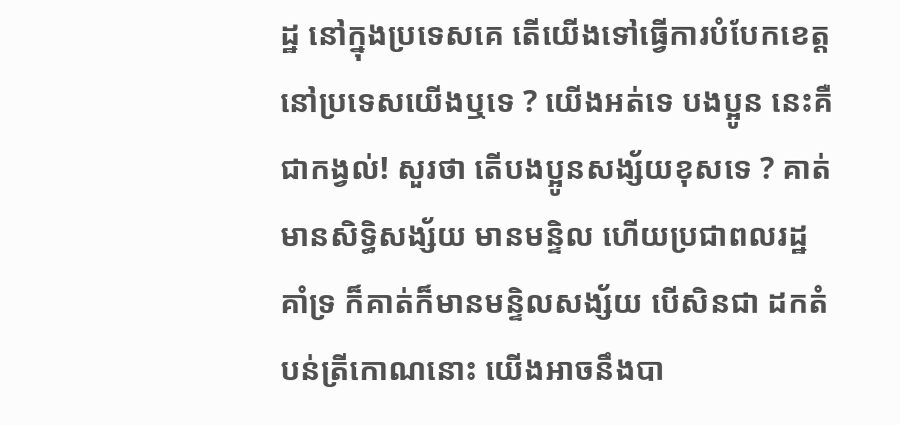ដ្ឋ នៅក្នុងប្រទេសគេ តើយើងទៅធ្វើការបំបែកខេត្ត នៅប្រទេសយើងឬទេ ? យើងអត់ទេ បងប្អូន នេះគឺជាកង្វល់! សួរថា តើបងប្អូនសង្ស័យខុសទេ ? គាត់មានសិទ្ធិសង្ស័យ មានមន្ទិល ហើយប្រជាពលរដ្ឋ គាំទ្រ ក៏គាត់ក៏មានមន្ទិលសង្ស័យ បើសិនជា ដកតំបន់ត្រីកោណនោះ យើងអាចនឹងបា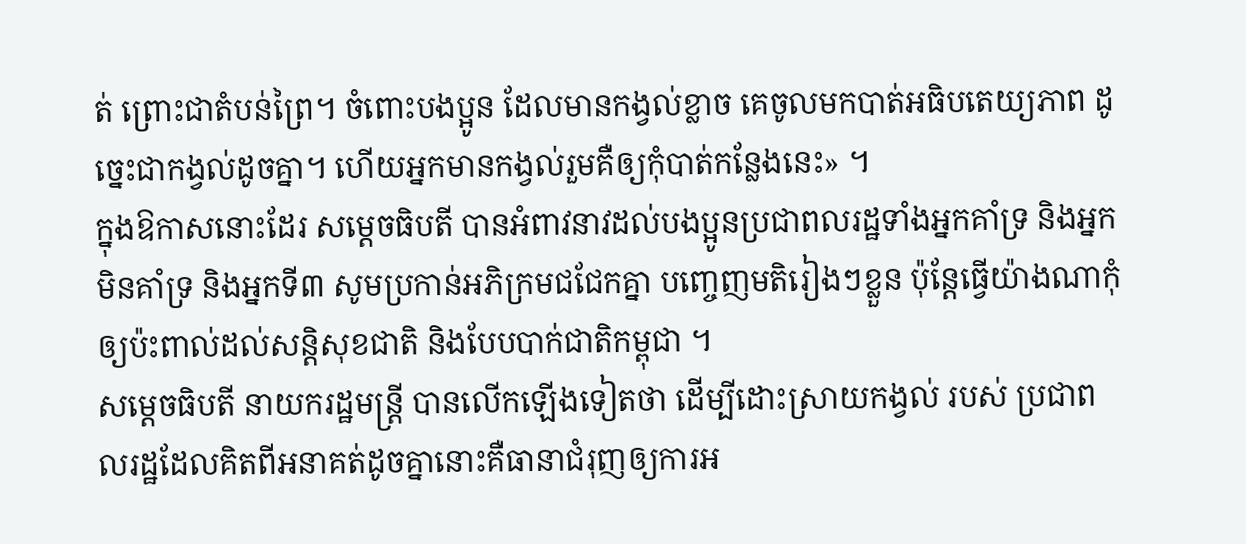ត់ ព្រោះជាតំបន់ព្រៃ។ ចំពោះបងប្អូន ដែលមានកង្វល់ខ្លាច គេចូលមកបាត់អធិបតេយ្យភាព ដូច្នេះជាកង្វល់ដូចគ្នា។ ហើយអ្នកមានកង្វល់រួមគឺឲ្យកុំបាត់កន្លែងនេះ» ។
ក្នុងឱកាសនោះដែរ សម្តេចធិបតី បានអំពាវនាវដល់បងប្អូនប្រជាពលរដ្ឋទាំងអ្នកគាំទ្រ និងអ្នកមិនគាំទ្រ និងអ្នកទី៣ សូមប្រកាន់អភិក្រមជជែកគ្នា បញ្ចេញមតិរៀងៗខ្លួន ប៉ុន្តែធ្វើយ៉ាងណាកុំឲ្យប៉ះពាល់ដល់សន្តិសុខជាតិ និងបែបបាក់ជាតិកម្ពុជា ។
សម្តេចធិបតី នាយករដ្ឋមន្ត្រី បានលើកឡើងទៀតថា ដើម្បីដោះស្រាយកង្វល់ របស់ ប្រជាពលរដ្ឋដែលគិតពីអនាគត់ដូចគ្នានោះគឺធានាជំរុញឲ្យការអ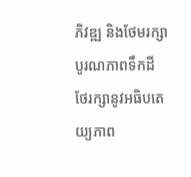ភិវឌ្ឍ និងថែមរក្សាបូរណភាពទឹកដី ថែរក្សានូវអធិបតេយ្យភាព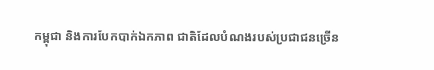កម្ពុជា និងការបែកបាក់ឯកភាព ជាតិដែលបំណងរបស់ប្រជាជនច្រើន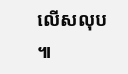លើសលុប ៕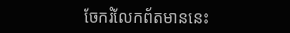ចែករំលែកព័តមាននេះ